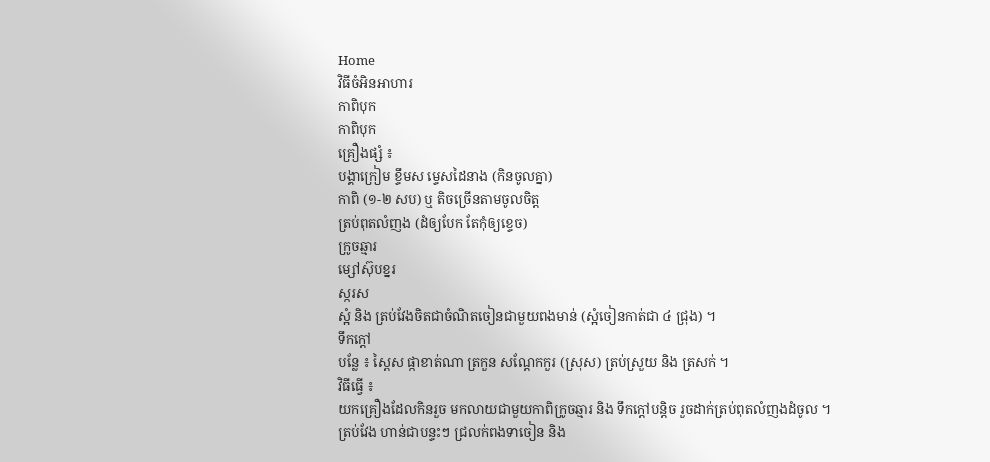Home
វិធីចំអិនអាហារ
កាពិបុក
កាពិបុក
គ្រឿងផ្សំ ៖
បង្គាក្រៀម ខ្ទឹមស ម្ទេសដៃនាង (កិនចូលគ្នា)
កាពិ (១-២ សប) ឬ តិចច្រើនតាមចូលចិត្ត
ត្រប់ពុតលំញង (ដំឲ្យបែក តែកុំឲ្យខ្ទេច)
ក្រូចឆ្មារ
ម្សៅស៊ុបខ្នរ
ស្ករស
ស្អំ និង ត្រប់វែងចិតជាចំណិតចៀនជាមួយពងមាន់ (ស្អំចៀនកាត់ជា ៤ ជ្រុង) ។
ទឹកក្ដៅ
បន្លែ ៖ ស្ពៃស ផ្កាខាត់ណា ត្រកួន សណ្ដែកកួរ (ស្រុស) ត្រប់ស្រួយ និង ត្រសក់ ។
វិធីធ្វើ ៖
យកគ្រឿងដែលកិនរួច មកលាយជាមួយកាពិក្រូចឆ្មារ និង ទឹកក្ដៅបន្តិច រួចដាក់ត្រប់ពុតលំញងដំចូល ។
ត្រប់វែង ហាន់ជាបន្ទះៗ ជ្រលក់ពងទាចៀន និង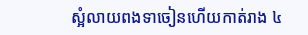ស្អំលាយពងទាចៀនហើយកាត់រាង ៤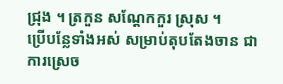ជ្រុង ។ ត្រកួន សណ្ដែកកួរ ស្រុស ។
ប្រើបន្លែទាំងអស់ សម្រាប់តុបតែងចាន ជាការស្រេច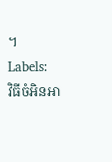។
Labels:
វិធីចំអិនអា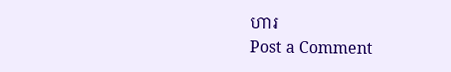ហារ
Post a Comment